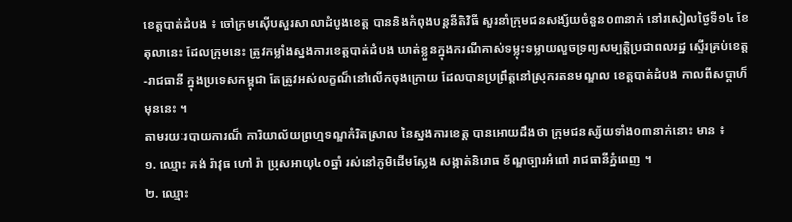ខេត្តបាត់ដំបង ៖ ចៅក្រមស៊ើបសួរសាលាដំបូងខេត្ត បាននិងកំពុងបន្តនីតិវិធី សួរនាំក្រុមជនសង្ស័យចំនួន០៣នាក់ នៅរសៀលថ្ងៃទី១៤ ខែតុលានេះ ដែលក្រុមនេះ ត្រូវកម្លាំងស្នងការខេត្តបាត់ដំបង ឃាត់ខ្លួនក្នុងករណីគាស់ទម្លុះទម្លាយលួចទ្រព្យសម្បត្តិប្រជាពលរដ្ឋ ស្ទើរគ្រប់ខេត្ត-រាជធានី ក្នុងប្រទេសកម្ពុជា តែត្រូវអស់លក្ខណ៏នៅលើកចុងក្រោយ ដែលបានប្រព្រឹត្តនៅស្រុករតនមណ្ឌល ខេត្តបាត់ដំបង កាលពីសប្ដាហ៏មុននេះ ។
តាមរយៈរបាយការណ៏ ការិយាល័យព្រហ្មទណ្ឌកំរិតស្រាល នៃស្នងការខេត្ត បានអោយដឹងថា ក្រុមជនស្ស័យទាំង០៣នាក់នោះ មាន ៖
១. ឈ្មោះ គង់ រ៉ាវុធ ហៅ រ៉ា ប្រុសអាយុ៤០ឆ្នាំ រស់នៅភូមិដើមស្លែង សង្កាត់និរោធ ខ័ណ្ឌច្បារអំពៅ រាជធានីភ្នំពេញ ។
២. ឈ្មោះ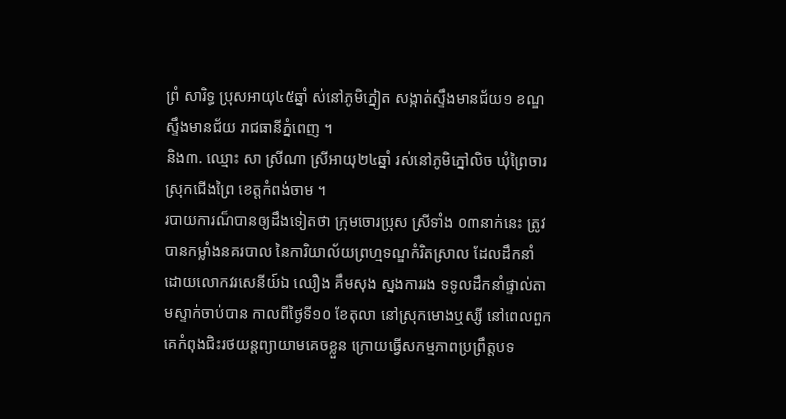ព្រំ សារិទ្ធ ប្រុសអាយុ៤៥ឆ្នាំ ស់នៅភូមិភ្នៀត សង្កាត់ស្ទឹងមានជ័យ១ ខណ្ឌស្ទឹងមានជ័យ រាជធានីភ្នំពេញ ។
និង៣. ឈ្មោះ សា ស្រីណា ស្រីអាយុ២៤ឆ្នាំ រស់នៅភូមិភ្នៅលិច ឃុំព្រៃចារ ស្រុកជើងព្រៃ ខេត្តកំពង់ចាម ។
របាយការណ៏បានឲ្យដឹងទៀតថា ក្រុមចោរប្រុស ស្រីទាំង ០៣នាក់នេះ ត្រូវបានកម្លាំងនគរបាល នៃការិយាល័យព្រហ្មទណ្ឌកំរិតស្រាល ដែលដឹកនាំដោយលោកវរសេនីយ៍ឯ ឈឿង គឹមសុង ស្នងការរង ទទូលដឹកនាំផ្ទាល់តាមស្ទាក់ចាប់បាន កាលពីថ្ងៃទី១០ ខែតុលា នៅស្រុកមោងឬស្សី នៅពេលពួកគេកំពុងជិះរថយន្តព្យាយាមគេចខ្លួន ក្រោយធ្វើសកម្មភាពប្រព្រឹត្តបទ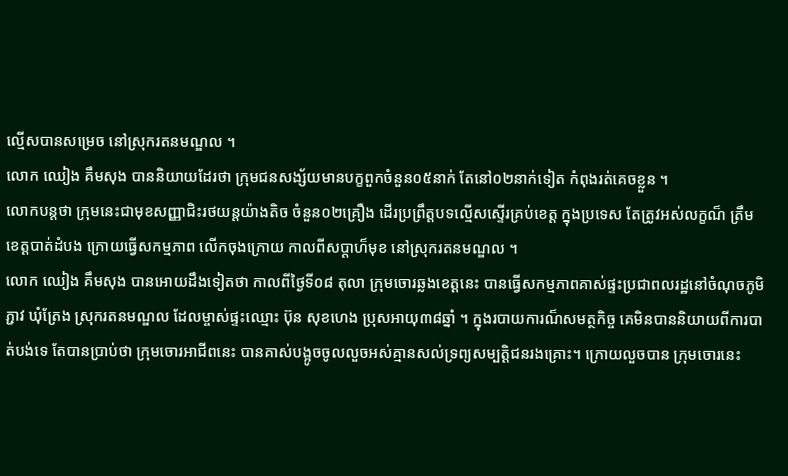ល្មើសបានសម្រេច នៅស្រុករតនមណ្ឌល ។
លោក ឈៀង គឹមសុង បាននិយាយដែរថា ក្រុមជនសង្ស័យមានបក្ខពួកចំនួន០៥នាក់ តែនៅ០២នាក់ទៀត កំពុងរត់គេចខ្លួន ។
លោកបន្តថា ក្រុមនេះជាមុខសញ្ញាជិះរថយន្តយ៉ាងតិច ចំនួន០២គ្រឿង ដើរប្រព្រឹត្តបទល្មើសស្ទើរគ្រប់ខេត្ត ក្នុងប្រទេស តែត្រូវអស់លក្ខណ៏ ត្រឹមខេត្តបាត់ដំបង ក្រោយធ្វើសកម្មភាព លើកចុងក្រោយ កាលពីសប្ដាហ៏មុខ នៅស្រុករតនមណ្ឌល ។
លោក ឈៀង គឹមសុង បានអោយដឹងទៀតថា កាលពីថ្ងៃទី០៨ តុលា ក្រុមចោរឆ្លងខេត្តនេះ បានធ្វើសកម្មភាពគាស់ផ្ទះប្រជាពលរដ្ឋនៅចំណុចភូមិភ្ជាវ ឃុំត្រែង ស្រុករតនមណ្ឌល ដែលម្ចាស់ផ្ទះឈ្មោះ ប៊ុន សុខហេង ប្រុសអាយុ៣៨ឆ្នាំ ។ ក្នុងរបាយការណ៏សមត្ថកិច្ច គេមិនបាននិយាយពីការបាត់បង់ទេ តែបានប្រាប់ថា ក្រុមចោរអាជីពនេះ បានគាស់បង្អូចចូលលួចអស់គ្មានសល់ទ្រព្យសម្បត្តិជនរងគ្រោះ។ ក្រោយលួចបាន ក្រុមចោរនេះ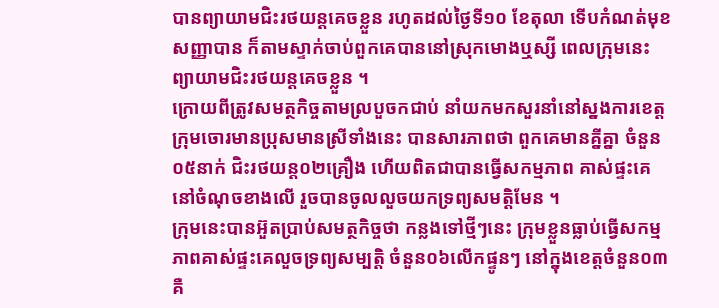បានព្យាយាមជិះរថយន្តគេចខ្លួន រហូតដល់ថ្ងៃទី១០ ខែតុលា ទើបកំណត់មុខសញ្ញាបាន ក៏តាមស្ទាក់ចាប់ពួកគេបាននៅស្រុកមោងឬស្សី ពេលក្រុមនេះព្យាយាមជិះរថយន្តគេចខ្លួន ។
ក្រោយពីត្រូវសមត្ថកិច្ចតាមល្របួចកជាប់ នាំយកមកសួរនាំនៅស្នងការខេត្ត ក្រុមចោរមានប្រុសមានស្រីទាំងនេះ បានសារភាពថា ពួកគេមានគ្នីគ្នា ចំនួន០៥នាក់ ជិះរថយន្ត០២គ្រឿង ហើយពិតជាបានធ្វើសកម្មភាព គាស់ផ្ទះគេនៅចំណុចខាងលើ រួចបានចូលលួចយកទ្រព្យសមត្តិមែន ។
ក្រុមនេះបានអ៊ួតប្រាប់សមត្ថកិច្ចថា កន្លងទៅថ្មីៗនេះ ក្រុមខ្លួនធ្លាប់ធ្វើសកម្មភាពគាស់ផ្ទះគេលួចទ្រព្យសម្បត្តិ ចំនួន០៦លើកផ្ទូនៗ នៅក្នុងខេត្តចំនួន០៣ គឺ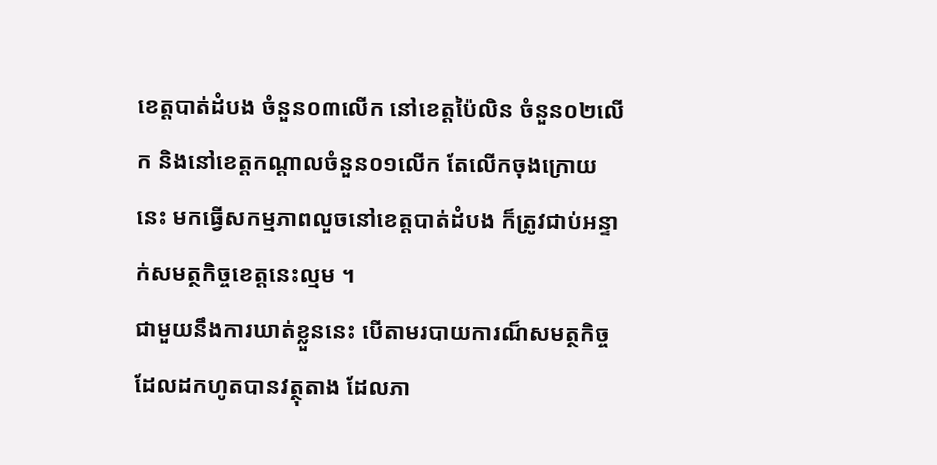ខេត្តបាត់ដំបង ចំនួន០៣លើក នៅខេត្តប៉ៃលិន ចំនួន០២លើក និងនៅខេត្តកណ្ដាលចំនួន០១លើក តែលើកចុងក្រោយនេះ មកធ្វើសកម្មភាពលួចនៅខេត្តបាត់ដំបង ក៏ត្រូវជាប់អន្ទាក់សមត្ថកិច្ចខេត្តនេះល្មម ។
ជាមួយនឹងការឃាត់ខ្លួននេះ បើតាមរបាយការណ៏សមត្ថកិច្ច ដែលដកហូតបានវត្ថុតាង ដែលភា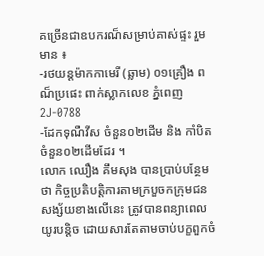គច្រើនជាឧបករណ៏សម្រាប់គាស់ផ្ទះ រួមមាន ៖
-រថយន្តម៉ាកកាមេរី (ឆ្លាម) ០១គ្រឿង ពណ៏ប្រផេះ ពាក់ស្លាកលេខ ភ្នំពេញ 2J-0788
-ដែកទុណឺវីស ចំនួន០២ដើម និង កាំបិតចំនួន០២ដើមដែរ ។
លោក ឈឿង គឹមសុង បានប្រាប់បន្ថែមថា កិច្ចប្រតិបត្តិការតាមក្របួចកក្រុមជនសង្ស័យខាងលើនេះ ត្រូវបានពន្យាពេលយូរបន្តិច ដោយសារតែតាមចាប់បក្ខពួកចំ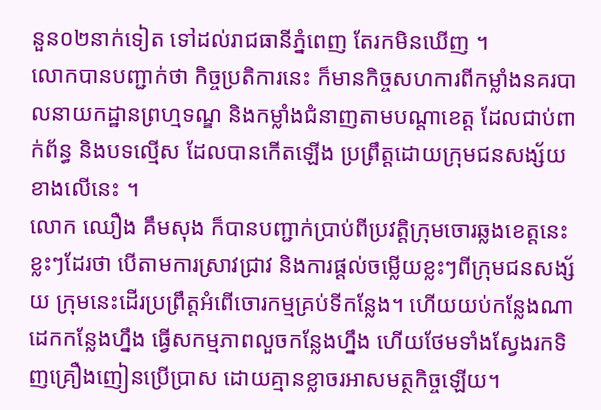នួន០២នាក់ទៀត ទៅដល់រាជធានីភ្នំពេញ តែរកមិនឃើញ ។
លោកបានបញ្ជាក់ថា កិច្ចប្រតិការនេះ ក៏មានកិច្ចសហការពីកម្លាំងនគរបាលនាយកដ្ឋានព្រហ្មទណ្ឌ និងកម្លាំងជំនាញតាមបណ្ដាខេត្ត ដែលជាប់ពាក់ព័ន្ធ និងបទល្មើស ដែលបានកើតឡើង ប្រព្រឹត្តដោយក្រុមជនសង្ស័យខាងលើនេះ ។
លោក ឈឿង គឹមសុង ក៏បានបញ្ជាក់ប្រាប់ពីប្រវត្តិក្រុមចោរឆ្លងខេត្តនេះខ្លះៗដែរថា បើតាមការស្រាវជ្រាវ និងការផ្ដល់ចម្លើយខ្លះៗពីក្រុមជនសង្ស័យ ក្រុមនេះដើរប្រព្រឹត្តអំពើចោរកម្មគ្រប់ទីកន្លែង។ ហើយយប់កន្លែងណា ដេកកន្លែងហ្នឹង ធ្វើសកម្មភាពលួចកន្លែងហ្នឹង ហើយថែមទាំងស្វែងរកទិញគ្រឿងញៀនប្រើប្រាស ដោយគ្មានខ្លាចរអាសមត្ថកិច្ចឡើយ។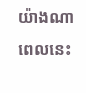យ៉ាងណា ពេលនេះ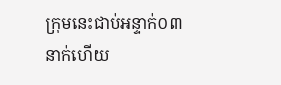ក្រុមនេះជាប់អន្ទាក់០៣នាក់ហើយ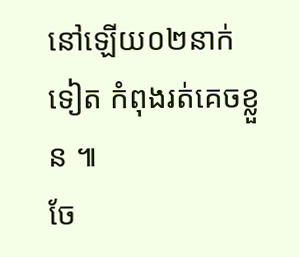នៅឡើយ០២នាក់ទៀត កំពុងរត់គេចខ្លួន ៕
ចែ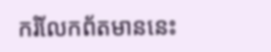ករំលែកព័តមាននេះ